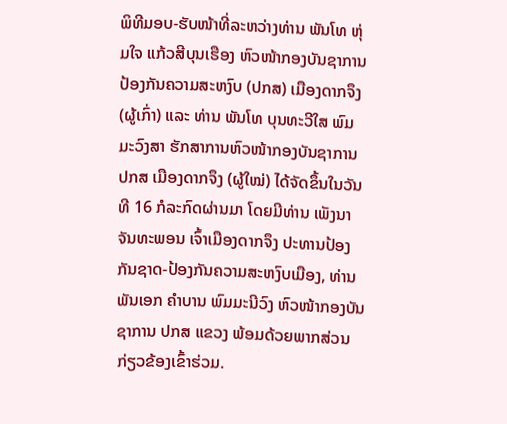ພິທີມອບ-ຮັບໜ້າທີ່ລະຫວ່າງທ່ານ ພັນໂທ ຫຸ່ມໃຈ ແກ້ວສີບຸນເຮືອງ ຫົວໜ້າກອງບັນຊາການປ້ອງກັນຄວາມສະຫງົບ (ປກສ) ເມືອງດາກຈຶງ (ຜູ້ເກົ່າ) ແລະ ທ່ານ ພັນໂທ ບຸນທະວີໃສ ພົມມະວົງສາ ຮັກສາການຫົວໜ້າກອງບັນຊາການ ປກສ ເມືອງດາກຈຶງ (ຜູ້ໃໝ່) ໄດ້ຈັດຂຶ້ນໃນວັນທີ 16 ກໍລະກົດຜ່ານມາ ໂດຍມີທ່ານ ເພັງນາ ຈັນທະພອນ ເຈົ້າເມືອງດາກຈຶງ ປະທານປ້ອງກັນຊາດ-ປ້ອງກັນຄວາມສະຫງົບເມືອງ, ທ່ານ ພັນເອກ ຄຳບານ ພົມມະນີວົງ ຫົວໜ້າກອງບັນຊາການ ປກສ ແຂວງ ພ້ອມດ້ວຍພາກສ່ວນກ່ຽວຂ້ອງເຂົ້າຮ່ວມ.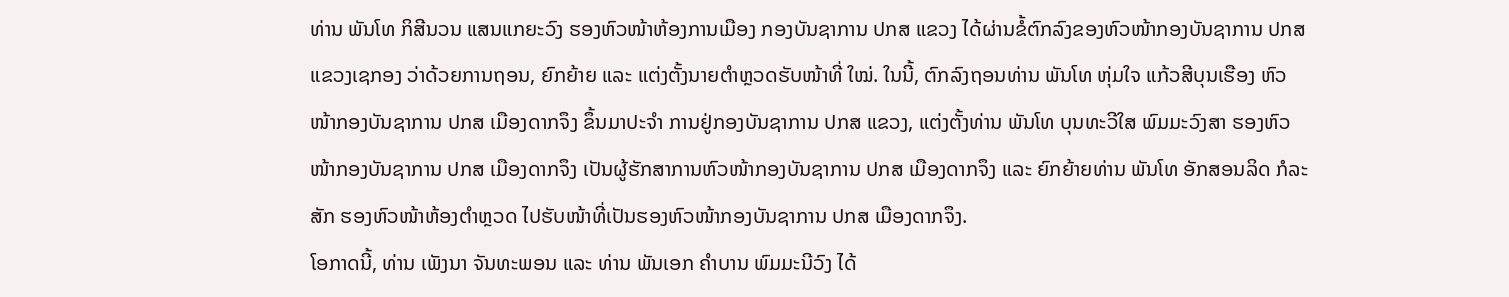ທ່ານ ພັນໂທ ກິສີນວນ ແສນແກຍະວົງ ຮອງຫົວໜ້າຫ້ອງການເມືອງ ກອງບັນຊາການ ປກສ ແຂວງ ໄດ້ຜ່ານຂໍ້ຕົກລົງຂອງຫົວໜ້າກອງບັນຊາການ ປກສ ແຂວງເຊກອງ ວ່າດ້ວຍການຖອນ, ຍົກຍ້າຍ ແລະ ແຕ່ງຕັ້ງນາຍຕຳຫຼວດຮັບໜ້າທີ່ ໃໝ່. ໃນນີ້, ຕົກລົງຖອນທ່ານ ພັນໂທ ຫຸ່ມໃຈ ແກ້ວສີບຸນເຮືອງ ຫົວໜ້າກອງບັນຊາການ ປກສ ເມືອງດາກຈຶງ ຂຶ້ນມາປະຈຳ ການຢູ່ກອງບັນຊາການ ປກສ ແຂວງ, ແຕ່ງຕັ້ງທ່ານ ພັນໂທ ບຸນທະວີໃສ ພົມມະວົງສາ ຮອງຫົວໜ້າກອງບັນຊາການ ປກສ ເມືອງດາກຈຶງ ເປັນຜູ້ຮັກສາການຫົວໜ້າກອງບັນຊາການ ປກສ ເມືອງດາກຈຶງ ແລະ ຍົກຍ້າຍທ່ານ ພັນໂທ ອັກສອນລິດ ກໍລະສັກ ຮອງຫົວໜ້າຫ້ອງຕຳຫຼວດ ໄປຮັບໜ້າທີ່ເປັນຮອງຫົວໜ້າກອງບັນຊາການ ປກສ ເມືອງດາກຈຶງ.
ໂອກາດນີ້, ທ່ານ ເພັງນາ ຈັນທະພອນ ແລະ ທ່ານ ພັນເອກ ຄໍາບານ ພົມມະນີວົງ ໄດ້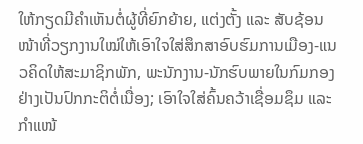ໃຫ້ກຽດມີຄໍາເຫັນຕໍ່ຜູ້ທີ່ຍົກຍ້າຍ, ແຕ່ງຕັ້ງ ແລະ ສັບຊ້ອນໜ້າທີ່ວຽກງານໃໝ່ໃຫ້ເອົາໃຈໃສ່ສຶກສາອົບຮົມການເມືອງ-ແນວຄິດໃຫ້ສະມາຊິກພັກ, ພະນັກງານ-ນັກຮົບພາຍໃນກົມກອງຢ່າງເປັນປົກກະຕິຕໍ່ເນື່ອງ; ເອົາໃຈໃສ່ຄົ້ນຄວ້າເຊື່ອມຊຶມ ແລະ ກໍາແໜ້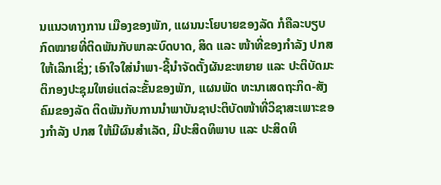ນແນວທາງການ ເມືອງຂອງພັກ, ແຜນນະໂຍບາຍຂອງລັດ ກໍຄືລະບຽບກົດໝາຍທີ່ຕິດພັນກັບພາລະບົດບາດ, ສິດ ແລະ ໜ້າທີ່ຂອງກໍາລັງ ປກສ ໃຫ້ເລິກເຊິ່ງ; ເອົາໃຈໃສ່ນໍາພາ-ຊີ້ນໍາຈັດຕັ້ງຜັນຂະຫຍາຍ ແລະ ປະຕິບັດມະຕິກອງປະຊຸມໃຫຍ່ແຕ່ລະຂັ້ນຂອງພັກ, ແຜນພັດ ທະນາເສດຖະກິດ-ສັງຄົມຂອງລັດ ຕິດພັນກັບການນໍາພາບັນຊາປະຕິບັດໜ້າທີ່ວິຊາສະເພາະຂອງກໍາລັງ ປກສ ໃຫ້ມີຜົນສໍາເລັດ, ມີປະສິດທິພາບ ແລະ ປະສິດທິ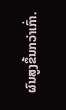ຜົນສູງຂຶ້ນກວ່າເກົ່າ.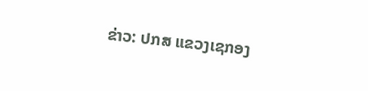ຂ່າວ: ປກສ ແຂວງເຊກອງ